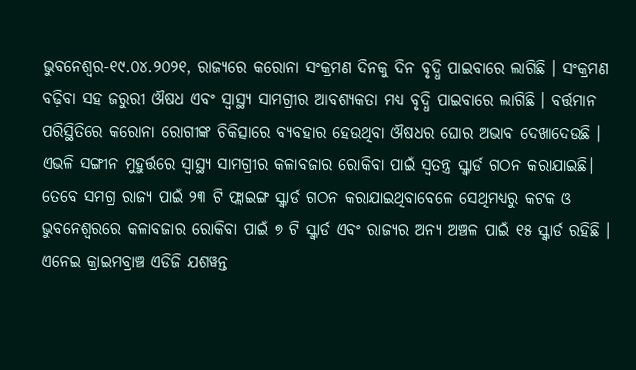ଭୁବନେଶ୍ୱର-୧୯.୦୪.୨୦୨୧, ରାଜ୍ୟରେ କରୋନା ସଂକ୍ରମଣ ଦିନକୁ ଦିନ ବୃଦ୍ଧି ପାଇବାରେ ଲାଗିଛି । ସଂକ୍ରମଣ ବଢ଼ିବା ସହ ଜରୁରୀ ଔଷଧ ଏବଂ ସ୍ୱାସ୍ଥ୍ୟ ସାମଗ୍ରୀର ଆବଶ୍ୟକତା ମଧ୍ୟ ବୃଦ୍ଧି ପାଇବାରେ ଲାଗିଛି । ବର୍ତ୍ତମାନ ପରିସ୍ଥିତିରେ କରୋନା ରୋଗୀଙ୍କ ଚିକିତ୍ସାରେ ବ୍ୟବହାର ହେଉଥିବା ଔଷଧର ଘୋର ଅଭାବ ଦେଖାଦେଉଛି । ଏଭଳି ସଙ୍ଗୀନ ମୁହୁର୍ତ୍ତରେ ସ୍ୱାସ୍ଥ୍ୟ ସାମଗ୍ରୀର କଳାବଜାର ରୋକିବା ପାଇଁ ସ୍ୱତନ୍ତ୍ର ସ୍କ୍ୱାର୍ଡ ଗଠନ କରାଯାଇଛି। ତେବେ ସମଗ୍ର ରାଜ୍ୟ ପାଇଁ ୨୩ ଟି ଫ୍ଲାଇଙ୍ଗ ସ୍କ୍ୱାର୍ଡ ଗଠନ କରାଯାଇଥିବାବେଳେ ସେଥିମଧ୍ୟରୁ କଟକ ଓ ଭୁବନେଶ୍ୱରରେ କଳାବଜାର ରୋକିବା ପାଇଁ ୭ ଟି ସ୍କ୍ୱାର୍ଡ ଏବଂ ରାଜ୍ୟର ଅନ୍ୟ ଅଞ୍ଚଳ ପାଇଁ ୧୫ ସ୍କ୍ୱାର୍ଡ ରହିଛି । ଏନେଇ କ୍ରାଇମବ୍ରାଞ୍ଚ ଏଡିଜି ଯଶୱନ୍ତ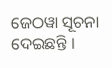ଜେଠୱା ସୂଚନା ଦେଇଛନ୍ତି ।